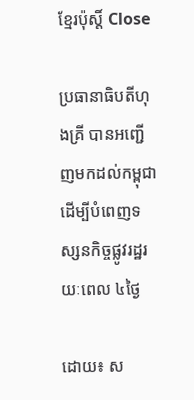ខ្មែរប៉ុស្ដិ៍ Close

ប្រធានាធិបតីហុងគ្រី បានអញ្ជើញមកដល់កម្ពុជា ដើម្បីបំពេញទស្សនកិច្ចផ្លូវរដ្ឋរយៈពេល ៤ថ្ងៃ

ដោយ៖ ស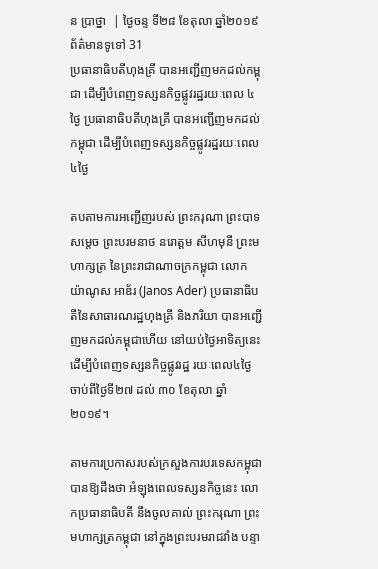ន ប្រាថ្នា  | ថ្ងៃចន្ទ ទី២៨ ខែតុលា ឆ្នាំ២០១៩ ព័ត៌មានទូទៅ 31
ប្រធានាធិបតីហុងគ្រី បានអញ្ជើញមកដល់កម្ពុជា ដើម្បីបំពេញទស្សនកិច្ចផ្លូវរដ្ឋរយៈពេល ៤ថ្ងៃ ប្រធានាធិបតីហុងគ្រី បានអញ្ជើញមកដល់កម្ពុជា ដើម្បីបំពេញទស្សនកិច្ចផ្លូវរដ្ឋរយៈពេល ៤ថ្ងៃ

តបតាមការអញ្ជើញរបស់ ព្រះករុណា ព្រះបាទ សម្តេច ព្រះបរមនាថ នរោត្តម សីហមុនី ព្រះមហាក្សត្រ នៃព្រះរាជាណាចក្រកម្ពុជា លោក យ៉ាណូស អាឌ័រ (Janos Ader) ប្រធានាធិបតីនៃសាធារណរដ្ឋហុងគ្រី និងភរិយា បានអញ្ជើញមកដល់កម្ពុជាហើយ នៅយប់ថ្ងៃអាទិត្យនេះ ដើម្បីបំពេញទស្សនកិច្ចផ្លូវរដ្ឋ រយៈពេល៤ថ្ងៃ ចាប់ពីថ្ងៃទី២៧ ដល់ ៣០ ខែតុលា ឆ្នាំ២០១៩។

តាមការប្រកាសរបស់ក្រសួងការបរទេសកម្ពុជា បានឱ្យដឹងថា អំឡុងពេលទស្សនកិច្ចនេះ លោកប្រធានាធិបតី នឹងចូលគាល់ ព្រះករុណា ព្រះមហាក្សត្រកម្ពុជា នៅក្នុងព្រះបរមរាជវាំង បន្ទា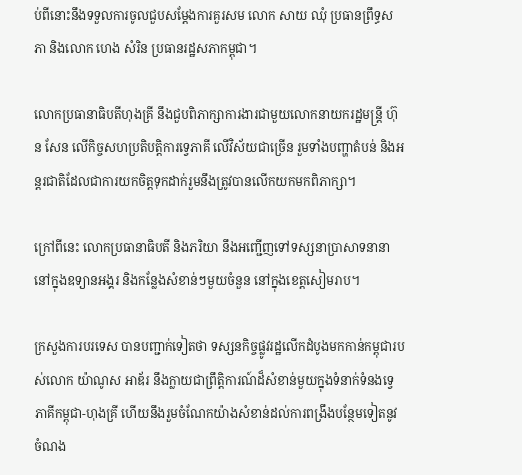ប់ពីនោះនឹងទទួលការចូលជួបសម្តែងការគួរសម លោក សាយ ឈុំ ប្រធានព្រឹទ្ធសភា និងលោក ហេង សំរិន ប្រធានរដ្ឋសភាកម្ពុជា។

លោកប្រធានាធិបតីហុងគ្រី នឹងជួបពិភាក្សាការងារជាមួយលោកនាយករដ្ឋមន្ត្រី ហ៊ុន សែន លើកិច្ចសហប្រតិបត្តិការទ្វេភាគី លើវិស័យជាច្រើន រួមទាំងបញ្ហាតំបន់ និងអន្តរជាតិដែលជាការយកចិត្តទុកដាក់រួមនឹងត្រូវបានលើកយកមកពិភាក្សា។

ក្រៅពីនេះ លោកប្រធានាធិបតី និងភរិយា នឹងអញ្ជើញទៅទស្សនាប្រាសាទនានា នៅក្នុងឧទ្យានអង្គរ និងកន្លែងសំខាន់ៗមួយចំនួន នៅក្នុងខេត្តសៀមរាប។

ក្រសួងការបរទេស បានបញ្ជាក់ទៀតថា ទស្សនកិច្ចផ្លូវរដ្ឋលើកដំបូងមកកាន់កម្ពុជារបស់លោក យ៉ាណូស អាឌ័រ នឹងក្លាយជាព្រឹត្តិការណ៍ដ៏សំខាន់មួយក្នុងទំនាក់ទំនងទ្វេភាគីកម្ពុជា-ហុងគ្រី ហើយនឹងរួមចំណែកយ៉ាងសំខាន់ដល់ការពង្រឹងបន្ថែមទៀតនូវចំណង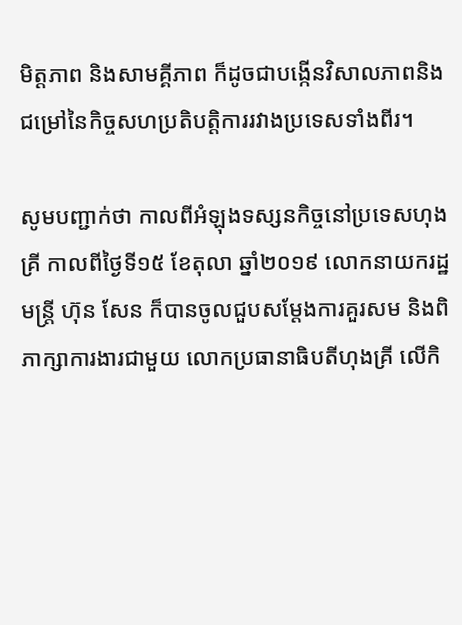មិត្តភាព និងសាមគ្គីភាព ក៏ដូចជាបង្កើនវិសាលភាពនិងជម្រៅនៃកិច្ចសហប្រតិបត្តិការរវាងប្រទេសទាំងពីរ។

សូមបញ្ជាក់ថា កាលពីអំឡុងទស្សនកិច្ចនៅប្រទេសហុងគ្រី កាលពីថ្ងៃទី១៥ ខែតុលា ឆ្នាំ២០១៩ លោកនាយករដ្ឋមន្ត្រី ហ៊ុន សែន ក៏បានចូលជួបសម្តែងការគួរសម និងពិភាក្សាការងារជាមួយ លោកប្រធានាធិបតីហុងគ្រី លើកិ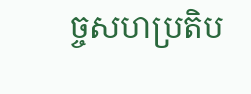ច្ចសហប្រតិប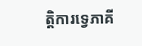ត្តិការទ្វេភាគី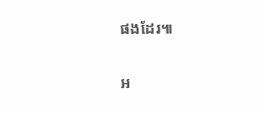ផងដែរ៕

អ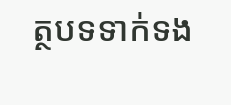ត្ថបទទាក់ទង